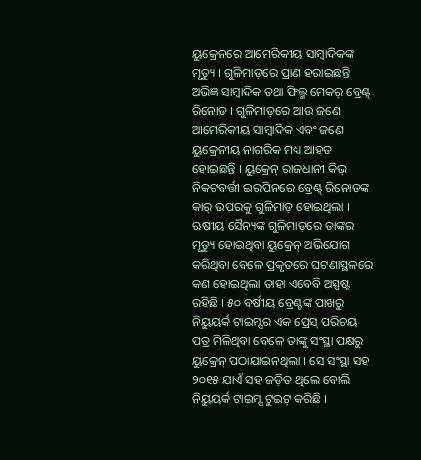ୟୁକ୍ରେନରେ ଆମେରିକୀୟ ସାମ୍ବାଦିକଙ୍କ ମୃତ୍ୟୁ । ଗୁଳିମାଡ଼ରେ ପ୍ରାଣ ହରାଇଛନ୍ତି ଅଭିଜ୍ଞ ସାମ୍ବାଦିକ ତଥା ଫିଲ୍ମ ମେକର୍ ବ୍ରେଣ୍ଟ୍ ରିନୋଡ । ଗୁଳିମାଡ଼ରେ ଆଉ ଜଣେ ଆମେରିକୀୟ ସାମ୍ବାଦିକ ଏବଂ ଜଣେ ୟୁକ୍ରେନୀୟ ନାଗରିକ ମଧ୍ୟ ଆହତ ହୋଇଛନ୍ତି । ୟୁକ୍ରେନ୍ ରାଜଧାନୀ କିଭ୍ ନିକଟବର୍ତ୍ତୀ ଇରପିନରେ ବ୍ରେଣ୍ଟ୍ ରିନୋଡଙ୍କ କାର୍ ଉପରକୁ ଗୁଳିମାଡ଼ ହୋଇଥିଲା ।
ଋଷୀୟ ସୈନ୍ୟଙ୍କ ଗୁଳିମାଡ଼ରେ ତାଙ୍କର ମୃତ୍ୟୁ ହୋଇଥିବା ୟୁକ୍ରେନ୍ ଅଭିଯୋଗ କରିଥିବା ବେଳେ ପ୍ରକୃତରେ ଘଟଣାସ୍ଥଳରେ କଣ ହୋଇଥିଲା ତାହା ଏବେବି ଅସ୍ପଷ୍ଟ ରହିଛି । ୫୦ ବର୍ଷୀୟ ବ୍ରେଣ୍ଟଙ୍କ ପାଖରୁ ନିୟୁୟର୍କ ଟାଇମ୍ସର ଏକ ପ୍ରେସ୍ ପରିଚୟ ପତ୍ର ମିଳିଥିବା ବେଳେ ତାଙ୍କୁ ସଂସ୍ଥା ପକ୍ଷରୁ ୟୁକ୍ରେନ୍ ପଠାଯାଇନଥିଲା । ସେ ସଂସ୍ଥା ସହ ୨୦୧୫ ଯାଏଁ ସହ ଜଡ଼ିତ ଥିଲେ ବୋଲି ନିୟୁୟର୍କ ଟାଇମ୍ସ ଟୁଇଟ୍ କରିଛି ।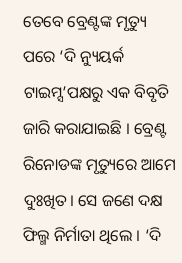ତେବେ ବ୍ରେଣ୍ଟଙ୍କ ମୃତ୍ୟୁ ପରେ ‘ଦି ନ୍ୟୁୟର୍କ ଟାଇମ୍ସ’ପକ୍ଷରୁ ଏକ ବିବୃତି ଜାରି କରାଯାଇଛି । ବ୍ରେଣ୍ଟ ରିନୋଡଙ୍କ ମୃତ୍ୟୁରେ ଆମେ ଦୁଃଖିତ। ସେ ଜଣେ ଦକ୍ଷ ଫିଲ୍ମ ନିର୍ମାତା ଥିଲେ । ‘ଦି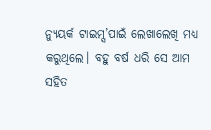ନ୍ୟୁୟର୍କ ଟାଇମ୍ସ’ପାଇଁ ଲେଖାଲେଖି ମଧ୍ୟ କରୁଥିଲେ। ବହୁ ବର୍ଷ ଧରି ସେ ଆମ ସହିତ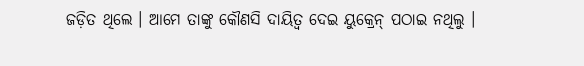ଜଡ଼ିତ ଥିଲେ । ଆମେ ତାଙ୍କୁ କୌଣସି ଦାୟିତ୍ୱ ଦେଇ ୟୁକ୍ରେନ୍ ପଠାଇ ନଥିଲୁ ।